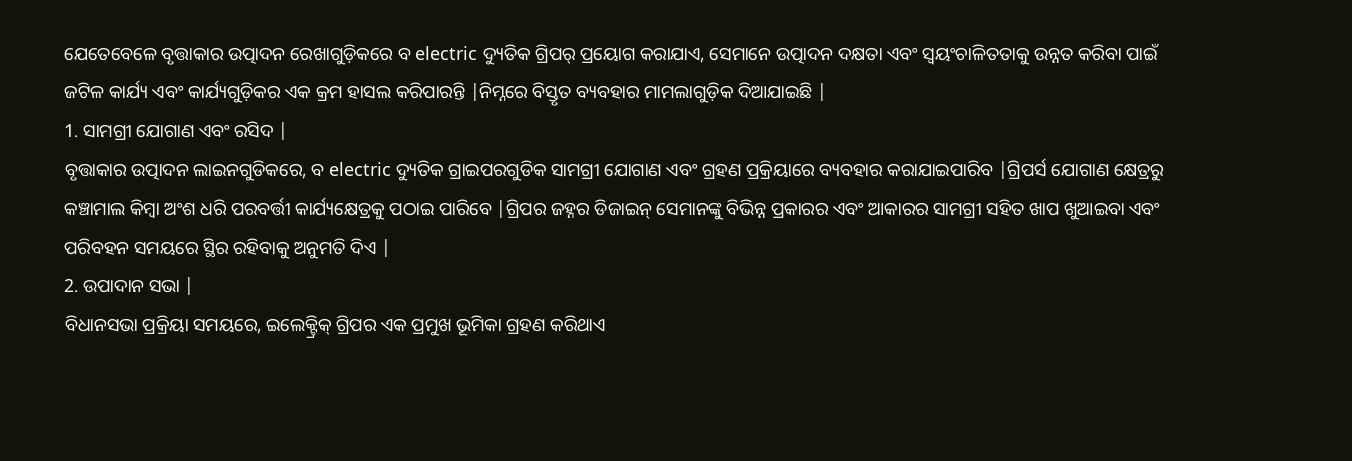ଯେତେବେଳେ ବୃତ୍ତାକାର ଉତ୍ପାଦନ ରେଖାଗୁଡ଼ିକରେ ବ electric ଦ୍ୟୁତିକ ଗ୍ରିପର୍ ପ୍ରୟୋଗ କରାଯାଏ, ସେମାନେ ଉତ୍ପାଦନ ଦକ୍ଷତା ଏବଂ ସ୍ୱୟଂଚାଳିତତାକୁ ଉନ୍ନତ କରିବା ପାଇଁ ଜଟିଳ କାର୍ଯ୍ୟ ଏବଂ କାର୍ଯ୍ୟଗୁଡ଼ିକର ଏକ କ୍ରମ ହାସଲ କରିପାରନ୍ତି |ନିମ୍ନରେ ବିସ୍ତୃତ ବ୍ୟବହାର ମାମଲାଗୁଡ଼ିକ ଦିଆଯାଇଛି |
1. ସାମଗ୍ରୀ ଯୋଗାଣ ଏବଂ ରସିଦ |
ବୃତ୍ତାକାର ଉତ୍ପାଦନ ଲାଇନଗୁଡିକରେ, ବ electric ଦ୍ୟୁତିକ ଗ୍ରାଇପରଗୁଡିକ ସାମଗ୍ରୀ ଯୋଗାଣ ଏବଂ ଗ୍ରହଣ ପ୍ରକ୍ରିୟାରେ ବ୍ୟବହାର କରାଯାଇପାରିବ |ଗ୍ରିପର୍ସ ଯୋଗାଣ କ୍ଷେତ୍ରରୁ କଞ୍ଚାମାଲ କିମ୍ବା ଅଂଶ ଧରି ପରବର୍ତ୍ତୀ କାର୍ଯ୍ୟକ୍ଷେତ୍ରକୁ ପଠାଇ ପାରିବେ |ଗ୍ରିପର ଜହ୍ନର ଡିଜାଇନ୍ ସେମାନଙ୍କୁ ବିଭିନ୍ନ ପ୍ରକାରର ଏବଂ ଆକାରର ସାମଗ୍ରୀ ସହିତ ଖାପ ଖୁଆଇବା ଏବଂ ପରିବହନ ସମୟରେ ସ୍ଥିର ରହିବାକୁ ଅନୁମତି ଦିଏ |
2. ଉପାଦାନ ସଭା |
ବିଧାନସଭା ପ୍ରକ୍ରିୟା ସମୟରେ, ଇଲେକ୍ଟ୍ରିକ୍ ଗ୍ରିପର ଏକ ପ୍ରମୁଖ ଭୂମିକା ଗ୍ରହଣ କରିଥାଏ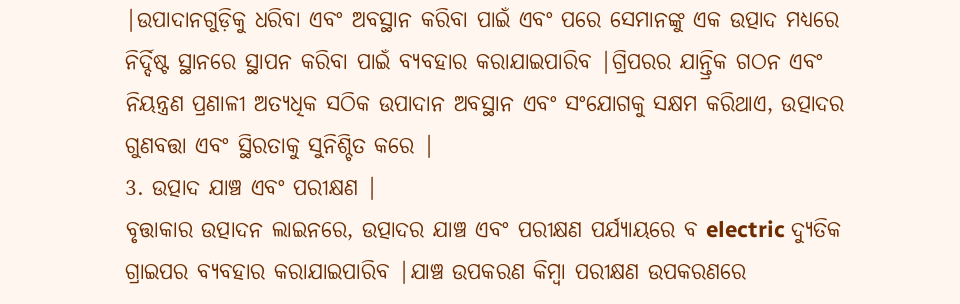|ଉପାଦାନଗୁଡ଼ିକୁ ଧରିବା ଏବଂ ଅବସ୍ଥାନ କରିବା ପାଇଁ ଏବଂ ପରେ ସେମାନଙ୍କୁ ଏକ ଉତ୍ପାଦ ମଧ୍ୟରେ ନିର୍ଦ୍ଦିଷ୍ଟ ସ୍ଥାନରେ ସ୍ଥାପନ କରିବା ପାଇଁ ବ୍ୟବହାର କରାଯାଇପାରିବ |ଗ୍ରିପରର ଯାନ୍ତ୍ରିକ ଗଠନ ଏବଂ ନିୟନ୍ତ୍ରଣ ପ୍ରଣାଳୀ ଅତ୍ୟଧିକ ସଠିକ ଉପାଦାନ ଅବସ୍ଥାନ ଏବଂ ସଂଯୋଗକୁ ସକ୍ଷମ କରିଥାଏ, ଉତ୍ପାଦର ଗୁଣବତ୍ତା ଏବଂ ସ୍ଥିରତାକୁ ସୁନିଶ୍ଚିତ କରେ |
3. ଉତ୍ପାଦ ଯାଞ୍ଚ ଏବଂ ପରୀକ୍ଷଣ |
ବୃତ୍ତାକାର ଉତ୍ପାଦନ ଲାଇନରେ, ଉତ୍ପାଦର ଯାଞ୍ଚ ଏବଂ ପରୀକ୍ଷଣ ପର୍ଯ୍ୟାୟରେ ବ electric ଦ୍ୟୁତିକ ଗ୍ରାଇପର ବ୍ୟବହାର କରାଯାଇପାରିବ |ଯାଞ୍ଚ ଉପକରଣ କିମ୍ବା ପରୀକ୍ଷଣ ଉପକରଣରେ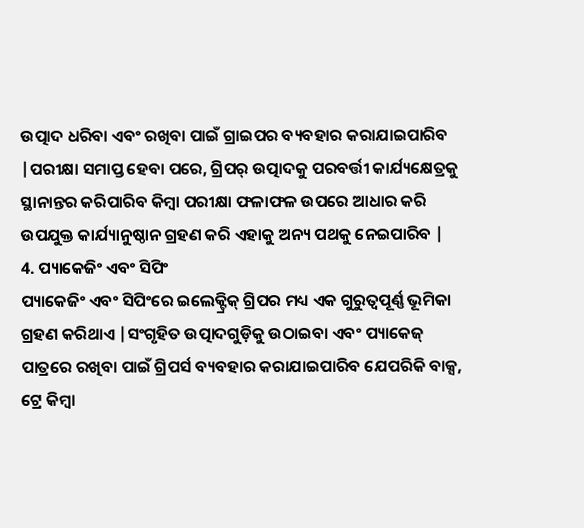ଉତ୍ପାଦ ଧରିବା ଏବଂ ରଖିବା ପାଇଁ ଗ୍ରାଇପର ବ୍ୟବହାର କରାଯାଇପାରିବ |ପରୀକ୍ଷା ସମାପ୍ତ ହେବା ପରେ, ଗ୍ରିପର୍ ଉତ୍ପାଦକୁ ପରବର୍ତ୍ତୀ କାର୍ଯ୍ୟକ୍ଷେତ୍ରକୁ ସ୍ଥାନାନ୍ତର କରିପାରିବ କିମ୍ବା ପରୀକ୍ଷା ଫଳାଫଳ ଉପରେ ଆଧାର କରି ଉପଯୁକ୍ତ କାର୍ଯ୍ୟାନୁଷ୍ଠାନ ଗ୍ରହଣ କରି ଏହାକୁ ଅନ୍ୟ ପଥକୁ ନେଇପାରିବ |
4. ପ୍ୟାକେଜିଂ ଏବଂ ସିପିଂ
ପ୍ୟାକେଜିଂ ଏବଂ ସିପିଂରେ ଇଲେକ୍ଟ୍ରିକ୍ ଗ୍ରିପର ମଧ୍ୟ ଏକ ଗୁରୁତ୍ୱପୂର୍ଣ୍ଣ ଭୂମିକା ଗ୍ରହଣ କରିଥାଏ |ସଂଗୃହିତ ଉତ୍ପାଦଗୁଡ଼ିକୁ ଉଠାଇବା ଏବଂ ପ୍ୟାକେଜ୍ ପାତ୍ରରେ ରଖିବା ପାଇଁ ଗ୍ରିପର୍ସ ବ୍ୟବହାର କରାଯାଇପାରିବ ଯେପରିକି ବାକ୍ସ, ଟ୍ରେ କିମ୍ବା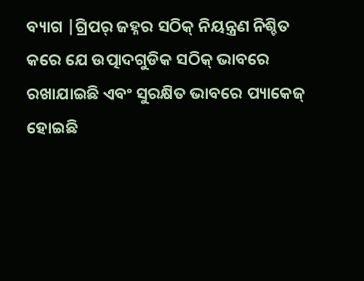ବ୍ୟାଗ |ଗ୍ରିପର୍ ଜହ୍ନର ସଠିକ୍ ନିୟନ୍ତ୍ରଣ ନିଶ୍ଚିତ କରେ ଯେ ଉତ୍ପାଦଗୁଡିକ ସଠିକ୍ ଭାବରେ ରଖାଯାଇଛି ଏବଂ ସୁରକ୍ଷିତ ଭାବରେ ପ୍ୟାକେଜ୍ ହୋଇଛି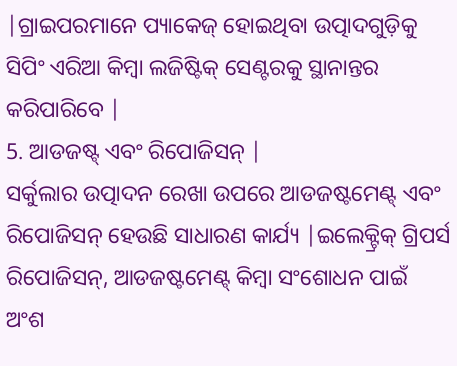|ଗ୍ରାଇପରମାନେ ପ୍ୟାକେଜ୍ ହୋଇଥିବା ଉତ୍ପାଦଗୁଡ଼ିକୁ ସିପିଂ ଏରିଆ କିମ୍ବା ଲଜିଷ୍ଟିକ୍ ସେଣ୍ଟରକୁ ସ୍ଥାନାନ୍ତର କରିପାରିବେ |
5. ଆଡଜଷ୍ଟ୍ ଏବଂ ରିପୋଜିସନ୍ |
ସର୍କୁଲାର ଉତ୍ପାଦନ ରେଖା ଉପରେ ଆଡଜଷ୍ଟମେଣ୍ଟ୍ ଏବଂ ରିପୋଜିସନ୍ ହେଉଛି ସାଧାରଣ କାର୍ଯ୍ୟ |ଇଲେକ୍ଟ୍ରିକ୍ ଗ୍ରିପର୍ସ ରିପୋଜିସନ୍, ଆଡଜଷ୍ଟମେଣ୍ଟ୍ କିମ୍ବା ସଂଶୋଧନ ପାଇଁ ଅଂଶ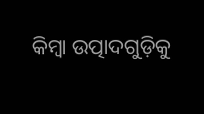କିମ୍ବା ଉତ୍ପାଦଗୁଡ଼ିକୁ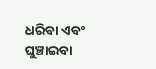ଧରିବା ଏବଂ ଘୁଞ୍ଚାଇବା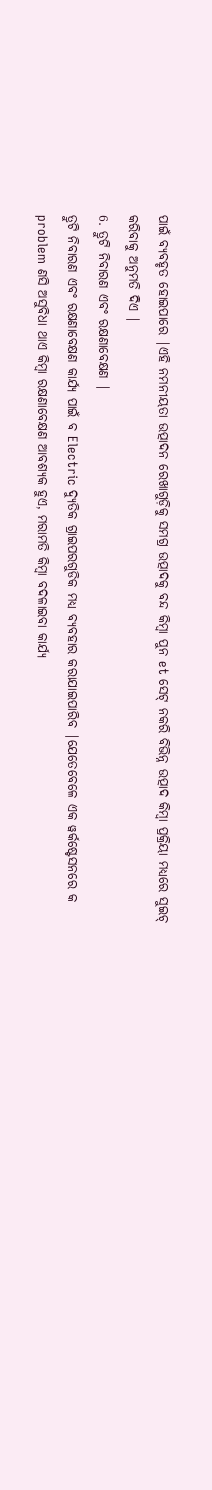ପାଇଁ ବ୍ୟବହୃତ ହୋଇପାରେ |ଏହି ନମନୀୟତା ଉତ୍ପାଦନ ରେଖାଗୁଡ଼ିକୁ ସମଗ୍ର ଉତ୍ପାଦକୁ ବନ୍ଦ କିମ୍ବା ପୁନ et ସେଟ୍ ନକରି ବିଭିନ୍ନ ଉତ୍ପାଦ କିମ୍ବା ପ୍ରକ୍ରିୟା ମଧ୍ୟରେ ସୁଇଚ୍ କରିବାକୁ ଅନୁମତି ଦିଏ |
6. ତ୍ରୁଟି ନିବାରଣ ଏବଂ ରକ୍ଷଣାବେକ୍ଷଣ |
ତ୍ରୁଟି ନିବାରଣ ଏବଂ ରକ୍ଷଣାବେକ୍ଷଣ କାର୍ଯ୍ୟ ପାଇଁ ବ Electric ଦ୍ୟୁତିକ ଗ୍ରାଇପରଗୁଡିକ ମଧ୍ୟ ବ୍ୟବହାର କରାଯାଇପାରିବ |ଯେତେବେଳେ ଏକ ୱର୍କଷ୍ଟେସନରେ କ problem ଣସି ଅସୁବିଧା ଥାଏ କିମ୍ବା ରକ୍ଷଣାବେକ୍ଷଣ ଆବଶ୍ୟକ ହୁଏ, ମରାମତି କିମ୍ବା ବଦଳାଇବା କାର୍ଯ୍ୟ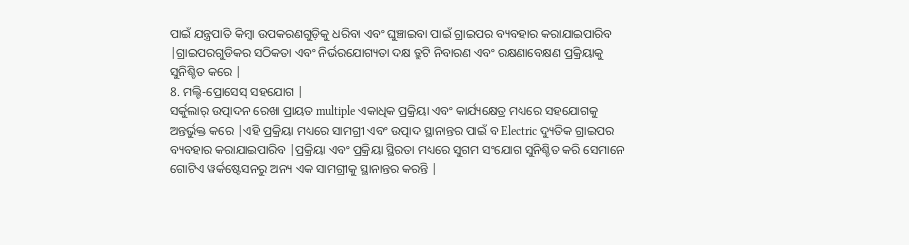ପାଇଁ ଯନ୍ତ୍ରପାତି କିମ୍ବା ଉପକରଣଗୁଡ଼ିକୁ ଧରିବା ଏବଂ ଘୁଞ୍ଚାଇବା ପାଇଁ ଗ୍ରାଇପର ବ୍ୟବହାର କରାଯାଇପାରିବ |ଗ୍ରାଇପରଗୁଡିକର ସଠିକତା ଏବଂ ନିର୍ଭରଯୋଗ୍ୟତା ଦକ୍ଷ ତ୍ରୁଟି ନିବାରଣ ଏବଂ ରକ୍ଷଣାବେକ୍ଷଣ ପ୍ରକ୍ରିୟାକୁ ସୁନିଶ୍ଚିତ କରେ |
8. ମଲ୍ଟି-ପ୍ରୋସେସ୍ ସହଯୋଗ |
ସର୍କୁଲାର୍ ଉତ୍ପାଦନ ରେଖା ପ୍ରାୟତ multiple ଏକାଧିକ ପ୍ରକ୍ରିୟା ଏବଂ କାର୍ଯ୍ୟକ୍ଷେତ୍ର ମଧ୍ୟରେ ସହଯୋଗକୁ ଅନ୍ତର୍ଭୁକ୍ତ କରେ |ଏହି ପ୍ରକ୍ରିୟା ମଧ୍ୟରେ ସାମଗ୍ରୀ ଏବଂ ଉତ୍ପାଦ ସ୍ଥାନାନ୍ତର ପାଇଁ ବ Electric ଦ୍ୟୁତିକ ଗ୍ରାଇପର ବ୍ୟବହାର କରାଯାଇପାରିବ |ପ୍ରକ୍ରିୟା ଏବଂ ପ୍ରକ୍ରିୟା ସ୍ଥିରତା ମଧ୍ୟରେ ସୁଗମ ସଂଯୋଗ ସୁନିଶ୍ଚିତ କରି ସେମାନେ ଗୋଟିଏ ୱର୍କଷ୍ଟେସନରୁ ଅନ୍ୟ ଏକ ସାମଗ୍ରୀକୁ ସ୍ଥାନାନ୍ତର କରନ୍ତି |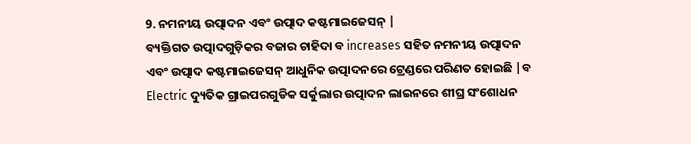9. ନମନୀୟ ଉତ୍ପାଦନ ଏବଂ ଉତ୍ପାଦ କଷ୍ଟମାଇଜେସନ୍ |
ବ୍ୟକ୍ତିଗତ ଉତ୍ପାଦଗୁଡ଼ିକର ବଜାର ଚାହିଦା ବ increases ସହିତ ନମନୀୟ ଉତ୍ପାଦନ ଏବଂ ଉତ୍ପାଦ କଷ୍ଟମାଇଜେସନ୍ ଆଧୁନିକ ଉତ୍ପାଦନରେ ଟ୍ରେଣ୍ଡରେ ପରିଣତ ହୋଇଛି |ବ Electric ଦ୍ୟୁତିକ ଗ୍ରାଇପରଗୁଡିକ ସର୍କୁଲାର ଉତ୍ପାଦନ ଲାଇନରେ ଶୀଘ୍ର ସଂଶୋଧନ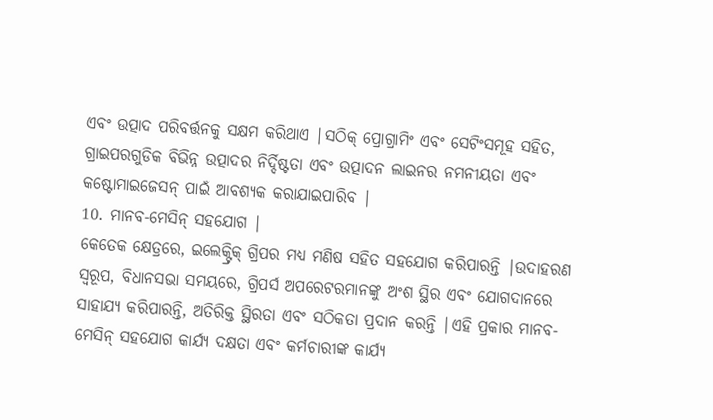ଏବଂ ଉତ୍ପାଦ ପରିବର୍ତ୍ତନକୁ ସକ୍ଷମ କରିଥାଏ |ସଠିକ୍ ପ୍ରୋଗ୍ରାମିଂ ଏବଂ ସେଟିଂସମୂହ ସହିତ, ଗ୍ରାଇପରଗୁଡିକ ବିଭିନ୍ନ ଉତ୍ପାଦର ନିର୍ଦ୍ଦିଷ୍ଟତା ଏବଂ ଉତ୍ପାଦନ ଲାଇନର ନମନୀୟତା ଏବଂ କଷ୍ଟୋମାଇଜେସନ୍ ପାଇଁ ଆବଶ୍ୟକ କରାଯାଇପାରିବ |
10. ମାନବ-ମେସିନ୍ ସହଯୋଗ |
କେତେକ କ୍ଷେତ୍ରରେ, ଇଲେକ୍ଟ୍ରିକ୍ ଗ୍ରିପର ମଧ୍ୟ ମଣିଷ ସହିତ ସହଯୋଗ କରିପାରନ୍ତି |ଉଦାହରଣ ସ୍ୱରୂପ, ବିଧାନସଭା ସମୟରେ, ଗ୍ରିପର୍ସ ଅପରେଟରମାନଙ୍କୁ ଅଂଶ ସ୍ଥିର ଏବଂ ଯୋଗଦାନରେ ସାହାଯ୍ୟ କରିପାରନ୍ତି, ଅତିରିକ୍ତ ସ୍ଥିରତା ଏବଂ ସଠିକତା ପ୍ରଦାନ କରନ୍ତି |ଏହି ପ୍ରକାର ମାନବ-ମେସିନ୍ ସହଯୋଗ କାର୍ଯ୍ୟ ଦକ୍ଷତା ଏବଂ କର୍ମଚାରୀଙ୍କ କାର୍ଯ୍ୟ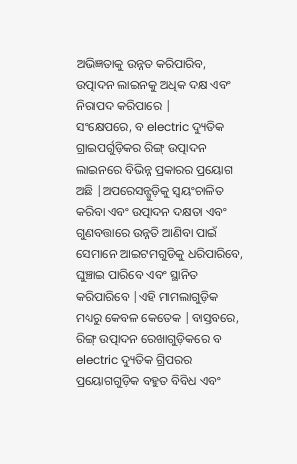ଅଭିଜ୍ଞତାକୁ ଉନ୍ନତ କରିପାରିବ, ଉତ୍ପାଦନ ଲାଇନକୁ ଅଧିକ ଦକ୍ଷ ଏବଂ ନିରାପଦ କରିପାରେ |
ସଂକ୍ଷେପରେ, ବ electric ଦ୍ୟୁତିକ ଗ୍ରାଇପର୍ଗୁଡ଼ିକର ରିଙ୍ଗ୍ ଉତ୍ପାଦନ ଲାଇନରେ ବିଭିନ୍ନ ପ୍ରକାରର ପ୍ରୟୋଗ ଅଛି |ଅପରେସନ୍ଗୁଡ଼ିକୁ ସ୍ୱୟଂଚାଳିତ କରିବା ଏବଂ ଉତ୍ପାଦନ ଦକ୍ଷତା ଏବଂ ଗୁଣବତ୍ତାରେ ଉନ୍ନତି ଆଣିବା ପାଇଁ ସେମାନେ ଆଇଟମଗୁଡିକୁ ଧରିପାରିବେ, ଘୁଞ୍ଚାଇ ପାରିବେ ଏବଂ ସ୍ଥାନିତ କରିପାରିବେ |ଏହି ମାମଲାଗୁଡ଼ିକ ମଧ୍ୟରୁ କେବଳ କେତେକ |ବାସ୍ତବରେ, ରିଙ୍ଗ୍ ଉତ୍ପାଦନ ରେଖାଗୁଡ଼ିକରେ ବ electric ଦ୍ୟୁତିକ ଗ୍ରିପରର ପ୍ରୟୋଗଗୁଡ଼ିକ ବହୁତ ବିବିଧ ଏବଂ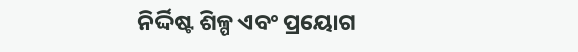ନିର୍ଦ୍ଦିଷ୍ଟ ଶିଳ୍ପ ଏବଂ ପ୍ରୟୋଗ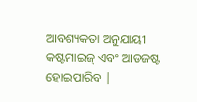ଆବଶ୍ୟକତା ଅନୁଯାୟୀ କଷ୍ଟମାଇଜ୍ ଏବଂ ଆଡଜଷ୍ଟ ହୋଇପାରିବ |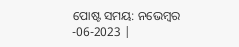ପୋଷ୍ଟ ସମୟ: ନଭେମ୍ବର -06-2023 |